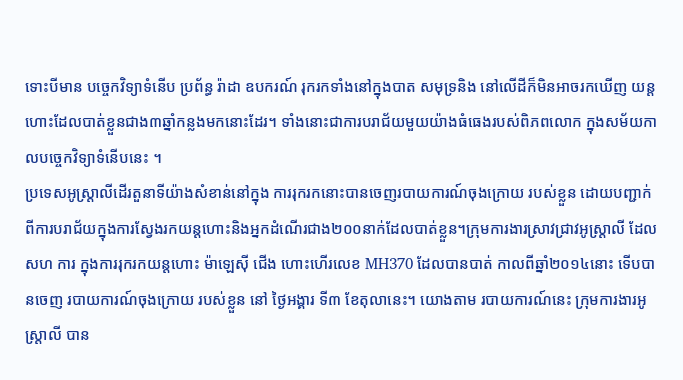ទោះបីមាន បច្ចេកវិទ្យាទំនើប ប្រព័ន្ធ រ៉ាដា ឧបករណ៍ រុករកទាំងនៅក្នុងបាត សមុទ្រនិង នៅលើដីក៏មិនអាចរកឃើញ យន្តហោះដែលបាត់ខ្លួនជាង៣ឆ្នាំកន្លងមកនោះដែរ។ ទាំងនោះជាការបរាជ័យមួយយ៉ាងធំធេងរបស់ពិភពលោក ក្នុងសម័យកាលបច្ចេកវិទ្យាទំនើបនេះ ។
ប្រទេសអូស្ត្រាលីដើរតួនាទីយ៉ាងសំខាន់នៅក្នុង ការរុករកនោះបានចេញរបាយការណ៍ចុងក្រោយ របស់ខ្លួន ដោយបញ្ជាក់ពីការបរាជ័យក្នុងការស្វែងរកយន្តហោះនិងអ្នកដំណើរជាង២០០នាក់ដែលបាត់ខ្លួន។ក្រុមការងារស្រាវជ្រាវអូស្ត្រាលី ដែលសហ ការ ក្នុងការរុករកយន្តហោះ ម៉ាឡេស៊ី ជើង ហោះហើរលេខ MH370 ដែលបានបាត់ កាលពីឆ្នាំ២០១៤នោះ ទើបបានចេញ របាយការណ៍ចុងក្រោយ របស់ខ្លួន នៅ ថ្ងៃអង្គារ ទី៣ ខែតុលានេះ។ យោងតាម របាយការណ៍នេះ ក្រុមការងារអូស្ត្រាលី បាន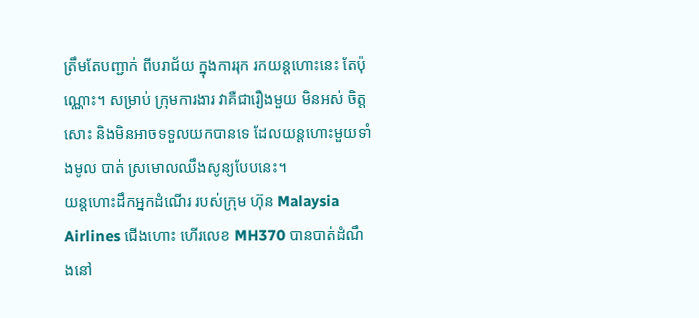ត្រឹមតែបញ្ជាក់ ពីបរាជ័យ ក្នុងការរុក រកយន្តហោះនេះ តែប៉ុណ្ណោះ។ សម្រាប់ ក្រុមការងារ វាគឺជារឿងមួយ មិនអស់ ចិត្តសោះ និងមិនអាចទទួលយកបានទេ ដែលយន្តហោះមួយទាំងមូល បាត់ ស្រមោលឈឹងសូន្យបែបនេះ។
យន្តហោះដឹកអ្នកដំណើរ របស់ក្រុម ហ៊ុន Malaysia Airlines ជើងហោះ ហើរលេខ MH370 បានបាត់ដំណឹងនៅ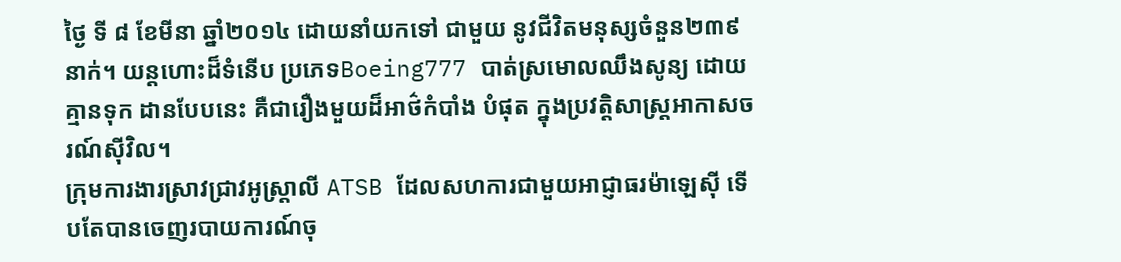ថ្ងៃ ទី ៨ ខែមីនា ឆ្នាំ២០១៤ ដោយនាំយកទៅ ជាមួយ នូវជីវិតមនុស្សចំនួន២៣៩នាក់។ យន្តហោះដ៏ទំនើប ប្រភេទBoeing777 បាត់ស្រមោលឈឹងសូន្យ ដោយគ្មានទុក ដានបែបនេះ គឺជារឿងមួយដ៏អាថ៌កំបាំង បំផុត ក្នុងប្រវត្តិសាស្ត្រអាកាសចរណ៍ស៊ីវិល។
ក្រុមការងារស្រាវជ្រាវអូស្ត្រាលី ATSB ដែលសហការជាមួយអាជ្ញាធរម៉ាឡេស៊ី ទើបតែបានចេញរបាយការណ៍ចុ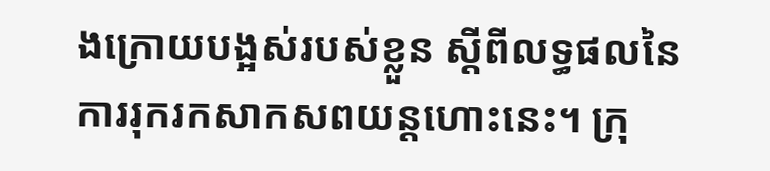ងក្រោយបង្អស់របស់ខ្លួន ស្តីពីលទ្ធផលនៃការរុករកសាកសពយន្តហោះនេះ។ ក្រុ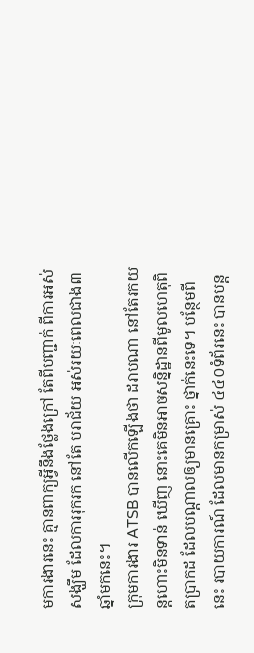មការងារនេះ គ្មានពាក្យអ្វីនឹងថ្លែងក្រៅ តែពីបញ្ជាក់ ពីការអស់សង្ឃឹម ដែលការរុករក នៅតែ បរាជ័យ អស់រយៈពេលជាង៣ឆ្នាំមកនេះ។
ក្រុមការងារ ATSB បានលើកឡើងថា ដរាបណា នៅតែរកយន្តហោះមិនទាន់ ឃើញ នោះគេមិនអាចសន្និដ្ឋានពីមូលហេតុពិតប្រាកដ ដែលបណ្តាលឲ្យមានគ្រោះ ថ្នាក់នេះទេ។ បន្ថែមពីនេះ របាយការណ៍ ដែលមានកម្រាស់ ៤៤០ទំព័រនេះ បានបន្ត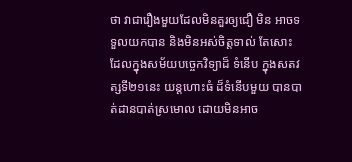ថា វាជារឿងមួយដែលមិនគួរឲ្យជឿ មិន អាចទទួលយកបាន និងមិនអស់ចិត្តទាល់ តែសោះ ដែលក្នុងសម័យបច្ចេកវិទ្យាដ៏ ទំនើប ក្នុងសតវត្សទី២១នេះ យន្តហោះធំ ដ៏ទំនើបមួយ បានបាត់ដានបាត់ស្រមោល ដោយមិនអាច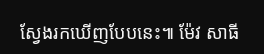ស្វែងរកឃើញបែបនេះ៕ ម៉ែវ សាធី